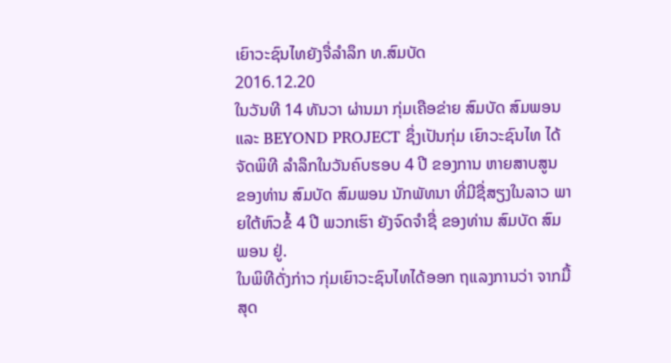ເຍົາວະຊົນໄທຍັງຈື່ລໍາລຶກ ທ.ສົມບັດ
2016.12.20
ໃນວັນທີ 14 ທັນວາ ຜ່ານມາ ກຸ່ມເຄືອຂ່າຍ ສົມບັດ ສົມພອນ ແລະ BEYOND PROJECT ຊຶ່ງເປັນກຸ່ມ ເຍົາວະຊົນໄທ ໄດ້ຈັດພິທີ ລຳລຶກໃນວັນຄົບຮອບ 4 ປີ ຂອງການ ຫາຍສາບສູນ ຂອງທ່ານ ສົມບັດ ສົມພອນ ນັກພັທນາ ທີ່ມີຊື່ສຽງໃນລາວ ພາຍໃຕ້ຫົວຂໍ້ 4 ປີ ພວກເຮົາ ຍັງຈົດຈຳຊື່ ຂອງທ່ານ ສົມບັດ ສົມພອນ ຢູ່.
ໃນພິທີດັ່ງກ່າວ ກຸ່ມເຍົາວະຊົນໄທໄດ້ອອກ ຖແລງການວ່າ ຈາກມື້ສຸດ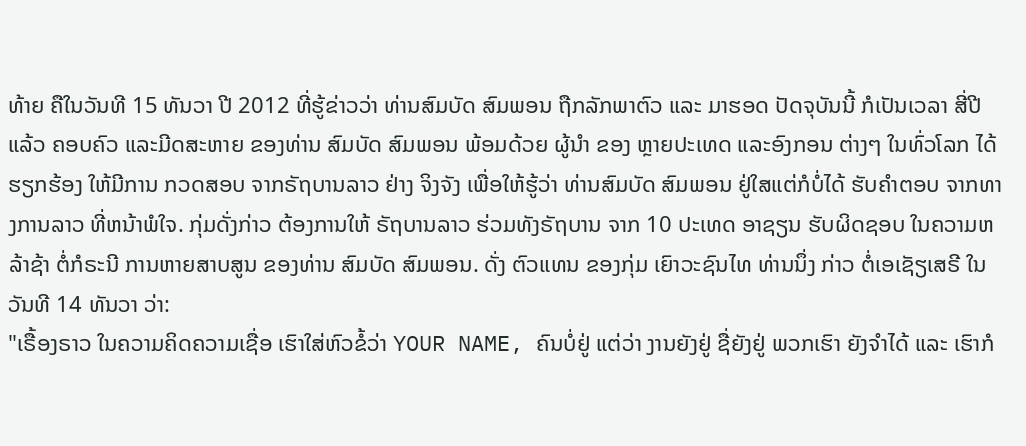ທ້າຍ ຄືໃນວັນທີ 15 ທັນວາ ປີ 2012 ທີ່ຮູ້ຂ່າວວ່າ ທ່ານສົມບັດ ສົມພອນ ຖືກລັກພາຕົວ ແລະ ມາຮອດ ປັດຈຸບັນນີ້ ກໍເປັນເວລາ ສີ່ປີແລ້ວ ຄອບຄົວ ແລະມີດສະຫາຍ ຂອງທ່ານ ສົມບັດ ສົມພອນ ພ້ອມດ້ວຍ ຜູ້ນຳ ຂອງ ຫຼາຍປະເທດ ແລະອົງກອນ ຕ່າງໆ ໃນທົ່ວໂລກ ໄດ້ຮຽກຮ້ອງ ໃຫ້ມີການ ກວດສອບ ຈາກຣັຖບານລາວ ຢ່າງ ຈິງຈັງ ເພື່ອໃຫ້ຮູ້ວ່າ ທ່ານສົມບັດ ສົມພອນ ຢູ່ໃສແຕ່ກໍບໍ່ໄດ້ ຮັບຄຳຕອບ ຈາກທາງການລາວ ທີ່ຫນ້າພໍໃຈ. ກຸ່ມດັ່ງກ່າວ ຕ້ອງການໃຫ້ ຣັຖບານລາວ ຮ່ວມທັງຣັຖບານ ຈາກ 10 ປະເທດ ອາຊຽນ ຮັບຜິດຊອບ ໃນຄວາມຫລ້າຊ້າ ຕໍ່ກໍຣະນີ ການຫາຍສາບສູນ ຂອງທ່ານ ສົມບັດ ສົມພອນ. ດັ່ງ ຕົວແທນ ຂອງກຸ່ມ ເຍົາວະຊົນໄທ ທ່ານນຶ່ງ ກ່າວ ຕໍ່ເອເຊັຽເສຣີ ໃນວັນທີ 14 ທັນວາ ວ່າ:
"ເຣື້ອງຣາວ ໃນຄວາມຄິດຄວາມເຊື່ອ ເຮົາໃສ່ຫົວຂໍ້ວ່າ YOUR NAME, ຄົນບໍ່ຢູ່ ແຕ່ວ່າ ງານຍັງຢູ່ ຊື່ຍັງຢູ່ ພວກເຮົາ ຍັງຈຳໄດ້ ແລະ ເຮົາກໍ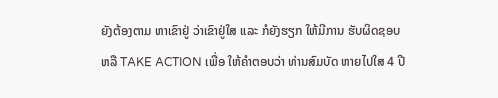ຍັງຕ້ອງຕາມ ຫາເຂົາຢູ່ ວ່າເຂົາຢູ່ໃສ ແລະ ກໍຍັງຮຽກ ໃຫ້ມີການ ຮັບຜິດຊອບ ຫລື TAKE ACTION ເພື່ອ ໃຫ້ຄຳຕອບວ່າ ທ່ານສົມບັດ ຫາຍໄປໃສ 4 ປີ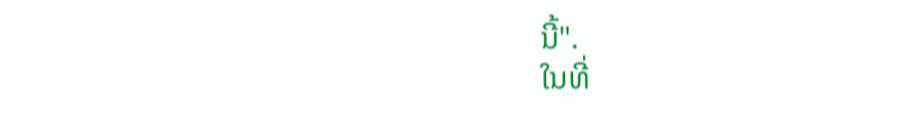ນີ້".
ໃນທີ່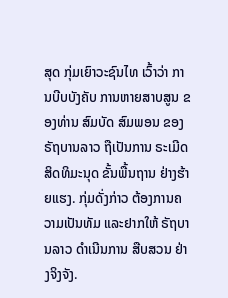ສຸດ ກຸ່ມເຍົາວະຊົນໄທ ເວົ້າວ່າ ການບີບບັງຄັບ ການຫາຍສາບສູນ ຂອງທ່ານ ສົມບັດ ສົມພອນ ຂອງຣັຖບານລາວ ຖືເປັນການ ຣະເມີດ ສິດທິມະນຸດ ຂັ້ນພື້ນຖານ ຢ່າງຮ້າຍແຮງ. ກຸ່ມດັ່ງກ່າວ ຕ້ອງການຄວາມເປັນທັມ ແລະຢາກໃຫ້ ຣັຖບານລາວ ດຳເນີນການ ສືບສວນ ຢ່າງຈິງຈັງ.